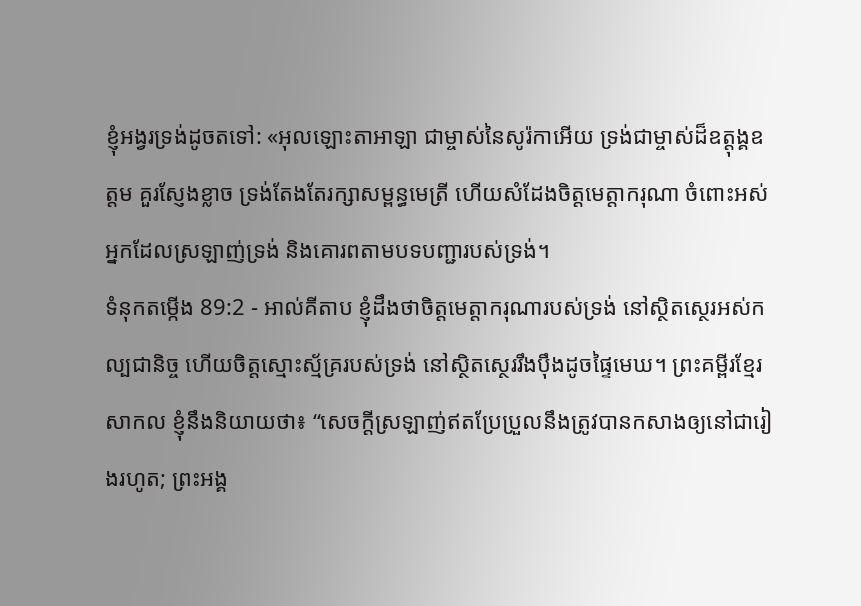ខ្ញុំអង្វរទ្រង់ដូចតទៅ: «អុលឡោះតាអាឡា ជាម្ចាស់នៃសូរ៉កាអើយ ទ្រង់ជាម្ចាស់ដ៏ឧត្ដុង្គឧត្ដម គួរស្ញែងខ្លាច ទ្រង់តែងតែរក្សាសម្ពន្ធមេត្រី ហើយសំដែងចិត្តមេត្តាករុណា ចំពោះអស់អ្នកដែលស្រឡាញ់ទ្រង់ និងគោរពតាមបទបញ្ជារបស់ទ្រង់។
ទំនុកតម្កើង 89:2 - អាល់គីតាប ខ្ញុំដឹងថាចិត្តមេត្តាករុណារបស់ទ្រង់ នៅស្ថិតស្ថេរអស់កល្បជានិច្ច ហើយចិត្តស្មោះស្ម័គ្ររបស់ទ្រង់ នៅស្ថិតស្ថេររឹងប៉ឹងដូចផ្ទៃមេឃ។ ព្រះគម្ពីរខ្មែរសាកល ខ្ញុំនឹងនិយាយថា៖ “សេចក្ដីស្រឡាញ់ឥតប្រែប្រួលនឹងត្រូវបានកសាងឲ្យនៅជារៀងរហូត; ព្រះអង្គ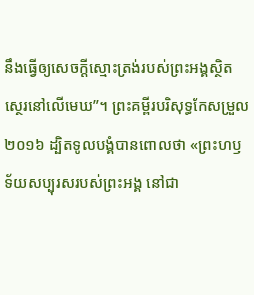នឹងធ្វើឲ្យសេចក្ដីស្មោះត្រង់របស់ព្រះអង្គស្ថិតស្ថេរនៅលើមេឃ”។ ព្រះគម្ពីរបរិសុទ្ធកែសម្រួល ២០១៦ ដ្បិតទូលបង្គំបានពោលថា «ព្រះហឫទ័យសប្បុរសរបស់ព្រះអង្គ នៅជា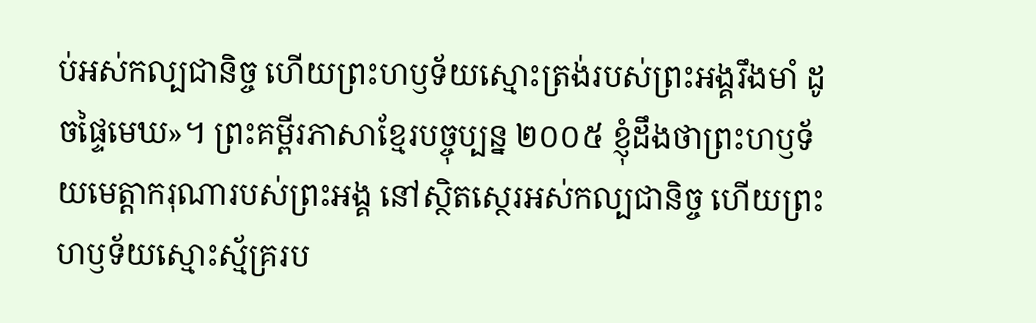ប់អស់កល្បជានិច្ច ហើយព្រះហឫទ័យស្មោះត្រង់របស់ព្រះអង្គរឹងមាំ ដូចផ្ទៃមេឃ»។ ព្រះគម្ពីរភាសាខ្មែរបច្ចុប្បន្ន ២០០៥ ខ្ញុំដឹងថាព្រះហឫទ័យមេត្តាករុណារបស់ព្រះអង្គ នៅស្ថិតស្ថេរអស់កល្បជានិច្ច ហើយព្រះហឫទ័យស្មោះស្ម័គ្ររប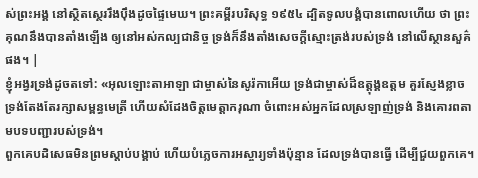ស់ព្រះអង្គ នៅស្ថិតស្ថេររឹងប៉ឹងដូចផ្ទៃមេឃ។ ព្រះគម្ពីរបរិសុទ្ធ ១៩៥៤ ដ្បិតទូលបង្គំបានពោលហើយ ថា ព្រះគុណនឹងបានតាំងឡើង ឲ្យនៅអស់កល្បជានិច្ច ទ្រង់ក៏នឹងតាំងសេចក្ដីស្មោះត្រង់របស់ទ្រង់ នៅលើស្ថានសួគ៌ផង។ |
ខ្ញុំអង្វរទ្រង់ដូចតទៅ: «អុលឡោះតាអាឡា ជាម្ចាស់នៃសូរ៉កាអើយ ទ្រង់ជាម្ចាស់ដ៏ឧត្ដុង្គឧត្ដម គួរស្ញែងខ្លាច ទ្រង់តែងតែរក្សាសម្ពន្ធមេត្រី ហើយសំដែងចិត្តមេត្តាករុណា ចំពោះអស់អ្នកដែលស្រឡាញ់ទ្រង់ និងគោរពតាមបទបញ្ជារបស់ទ្រង់។
ពួកគេបដិសេធមិនព្រមស្ដាប់បង្គាប់ ហើយបំភ្លេចការអស្ចារ្យទាំងប៉ុន្មាន ដែលទ្រង់បានធ្វើ ដើម្បីជួយពួកគេ។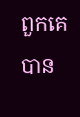ពួកគេបាន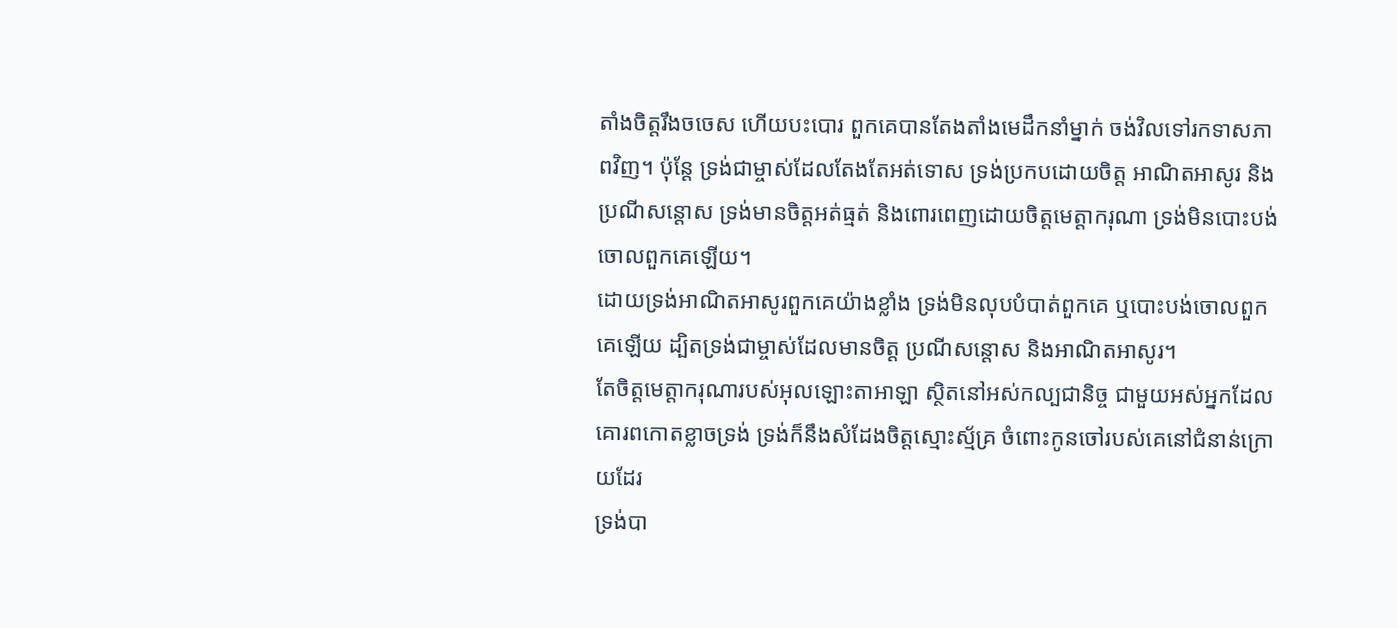តាំងចិត្តរឹងចចេស ហើយបះបោរ ពួកគេបានតែងតាំងមេដឹកនាំម្នាក់ ចង់វិលទៅរកទាសភាពវិញ។ ប៉ុន្តែ ទ្រង់ជាម្ចាស់ដែលតែងតែអត់ទោស ទ្រង់ប្រកបដោយចិត្ត អាណិតអាសូរ និងប្រណីសន្ដោស ទ្រង់មានចិត្តអត់ធ្មត់ និងពោរពេញដោយចិត្តមេត្តាករុណា ទ្រង់មិនបោះបង់ចោលពួកគេឡើយ។
ដោយទ្រង់អាណិតអាសូរពួកគេយ៉ាងខ្លាំង ទ្រង់មិនលុបបំបាត់ពួកគេ ឬបោះបង់ចោលពួកគេឡើយ ដ្បិតទ្រង់ជាម្ចាស់ដែលមានចិត្ត ប្រណីសន្ដោស និងអាណិតអាសូរ។
តែចិត្តមេត្តាករុណារបស់អុលឡោះតាអាឡា ស្ថិតនៅអស់កល្បជានិច្ច ជាមួយអស់អ្នកដែលគោរពកោតខ្លាចទ្រង់ ទ្រង់ក៏នឹងសំដែងចិត្តស្មោះស្ម័គ្រ ចំពោះកូនចៅរបស់គេនៅជំនាន់ក្រោយដែរ
ទ្រង់បា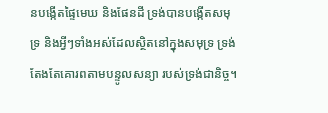នបង្កើតផ្ទៃមេឃ និងផែនដី ទ្រង់បានបង្កើតសមុទ្រ និងអ្វីៗទាំងអស់ដែលស្ថិតនៅក្នុងសមុទ្រ ទ្រង់តែងតែគោរពតាមបន្ទូលសន្យា របស់ទ្រង់ជានិច្ច។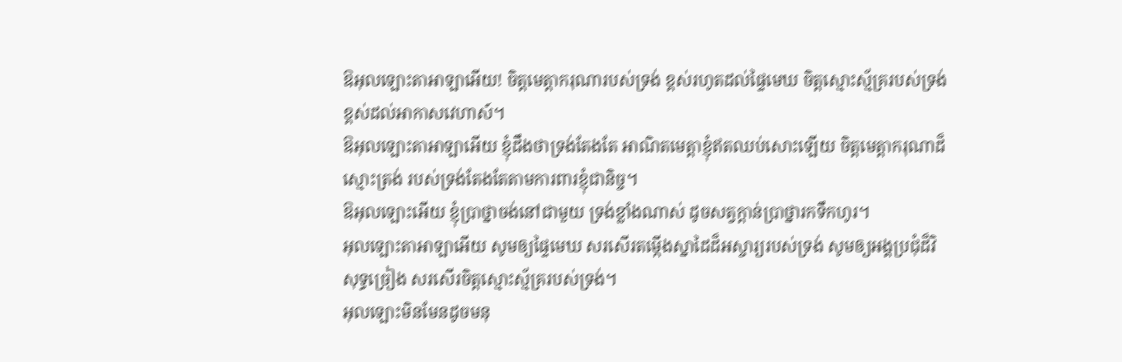ឱអុលឡោះតាអាឡាអើយ! ចិត្តមេត្តាករុណារបស់ទ្រង់ ខ្ពស់រហូតដល់ផ្ទៃមេឃ ចិត្តស្មោះស្ម័គ្ររបស់ទ្រង់ ខ្ពស់ដល់អាកាសវេហាស៍។
ឱអុលឡោះតាអាឡាអើយ ខ្ញុំដឹងថាទ្រង់តែងតែ អាណិតមេត្តាខ្ញុំឥតឈប់សោះឡើយ ចិត្តមេត្តាករុណាដ៏ស្មោះត្រង់ របស់ទ្រង់តែងតែតាមការពារខ្ញុំជានិច្ច។
ឱអុលឡោះអើយ ខ្ញុំប្រាថ្នាចង់នៅជាមួយ ទ្រង់ខ្លាំងណាស់ ដូចសត្វក្តាន់ប្រាថ្នារកទឹកហូរ។
អុលឡោះតាអាឡាអើយ សូមឲ្យផ្ទៃមេឃ សរសើរតម្កើងស្នាដៃដ៏អស្ចារ្យរបស់ទ្រង់ សូមឲ្យអង្គប្រជុំដ៏វិសុទ្ធច្រៀង សរសើរចិត្តស្មោះស្ម័គ្ររបស់ទ្រង់។
អុលឡោះមិនមែនដូចមនុ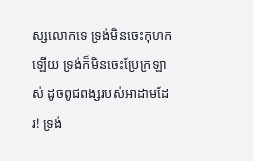ស្សលោកទេ ទ្រង់មិនចេះកុហកឡើយ ទ្រង់ក៏មិនចេះប្រែក្រឡាស់ ដូចពូជពង្សរបស់អាដាមដែរ! ទ្រង់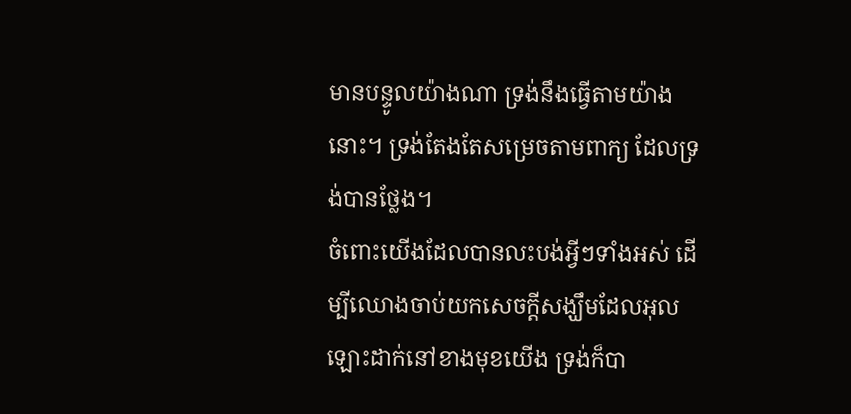មានបន្ទូលយ៉ាងណា ទ្រង់នឹងធ្វើតាមយ៉ាងនោះ។ ទ្រង់តែងតែសម្រេចតាមពាក្យ ដែលទ្រង់បានថ្លែង។
ចំពោះយើងដែលបានលះបង់អ្វីៗទាំងអស់ ដើម្បីឈោងចាប់យកសេចក្ដីសង្ឃឹមដែលអុលឡោះដាក់នៅខាងមុខយើង ទ្រង់ក៏បា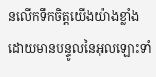នលើកទឹកចិត្ដយើងយ៉ាងខ្លាំង ដោយមានបន្ទូលនៃអុលឡោះទាំ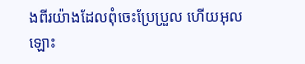ងពីរយ៉ាងដែលពុំចេះប្រែប្រួល ហើយអុលឡោះ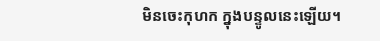មិនចេះកុហក ក្នុងបន្ទូលនេះឡើយ។